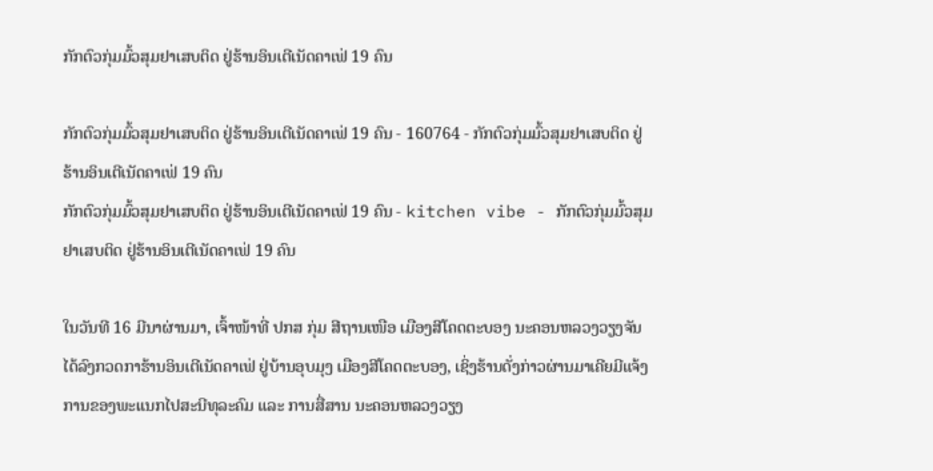ກັກຕົວກຸ່ມມົ້ວສຸມຢາເສບຕິດ ຢູ່ຮ້ານອິນເຕີເນັດຄາເຟ່ 19 ຄົນ

ກັກຕົວກຸ່ມມົ້ວສຸມຢາເສບຕິດ ຢູ່ຮ້ານອິນເຕີເນັດຄາເຟ່ 19 ຄົນ - 160764 - ກັກຕົວກຸ່ມມົ້ວສຸມຢາເສບຕິດ ຢູ່ຮ້ານອິນເຕີເນັດຄາເຟ່ 19 ຄົນ
ກັກຕົວກຸ່ມມົ້ວສຸມຢາເສບຕິດ ຢູ່ຮ້ານອິນເຕີເນັດຄາເຟ່ 19 ຄົນ - kitchen vibe - ກັກຕົວກຸ່ມມົ້ວສຸມຢາເສບຕິດ ຢູ່ຮ້ານອິນເຕີເນັດຄາເຟ່ 19 ຄົນ

ໃນວັນທີ 16 ມີນາຜ່ານມາ, ເຈົ້າໜ້າທີ່ ປກສ ກຸ່ມ ສີຖານເໜືອ ເມືອງສີໂຄດຕະບອງ ນະຄອນຫລວງວຽງຈັນ ໄດ້ລົງກວດກາຮ້ານອິນເຕີເນັດຄາເຟ່ ຢູ່ບ້ານອຸບມຸງ ເມືອງສີໂຄດຕະບອງ, ເຊິ່ງຮ້ານດັ່ງກ່າວຜ່ານມາເຄີຍມີແຈ້ງການຂອງພະແນກໄປສະນີທຸລະຄົມ ແລະ ການສື່ສານ ນະຄອນຫລວງວຽງ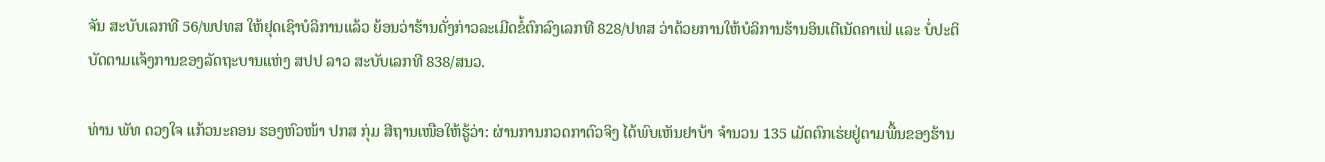ຈັນ ສະບັບເລກທີ 56/ພປທສ ໃຫ້ຢຸດເຊົາບໍລິການແລ້ວ ຍ້ອນວ່າຮ້ານດັ່ງກ່າວລະເມີດຂໍ້ຕົກລົງເລກທີ 828/ປທສ ວ່າດ້ວຍການໃຫ້ບໍລິການຮ້ານອິນເຕີເນັດຄາເຟ່ ແລະ ບໍ່ປະຕິບັດຕາມແຈ້ງການຂອງລັດຖະບານແຫ່ງ ສປປ ລາວ ສະບັບເລກທີ 838/ສນວ.

ທ່ານ ພັທ ດວງໃຈ ແກ້ວນະຄອນ ຮອງຫົວໜ້າ ປກສ ກຸ່ມ ສີຖານເໜືອໃຫ້ຮູ້ວ່າ: ຜ່ານການກວດກາຕົວຈິງ ໄດ້ພົບເຫັນຢາບ້າ ຈຳນວນ 135 ເມັດຕົກເຮ່ຍຢູ່ຕາມພື້ນຂອງຮ້ານ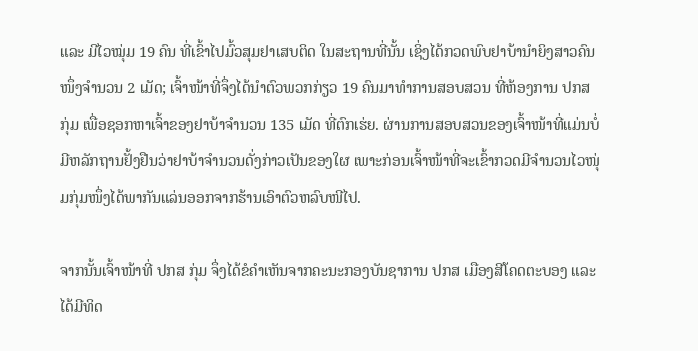ແລະ ມີໄວໝຸ່ມ 19 ຄົນ ທີ່ເຂົ້າໄປມົ້ວສຸມຢາເສບຕິດ ໃນສະຖານທີ່ນັ້ນ ເຊິ່ງໄດ້ກວດພົບຢາບ້ານຳຍິງສາວຄົນໜຶ່ງຈຳນວນ 2 ເມັດ; ເຈົ້າໜ້າທີ່ຈຶ່ງໄດ້ນຳຕົວພວກກ່ຽວ 19 ຄົນມາທຳການສອບສວນ ທີ່ຫ້ອງການ ປກສ ກຸ່ມ ເພື່ອຊອກຫາເຈົ້າຂອງຢາບ້າຈຳນວນ 135 ເມັດ ທີ່ຕົກເຮ່ຍ. ຜ່ານການສອບສວນຂອງເຈົ້າໜ້າທີ່ແມ່ນບໍ່ມີຫລັກຖານຢັ້ງຢືນວ່າຢາບ້າຈຳນວນດັ່ງກ່າວເປັນຂອງໃຜ ເພາະກ່ອນເຈົ້າໜ້າທີ່ຈະເຂົ້າກວດມີຈຳນວນໄວໜຸ່ມກຸ່ມໜຶ່ງໄດ້ພາກັນແລ່ນອອກຈາກຮ້ານເອົາຕົວຫລົບໜີໄປ.

ຈາກນັ້ນເຈົ້າໜ້າທີ່ ປກສ ກຸ່ມ ຈຶ່ງໄດ້ຂໍຄຳເຫັນຈາກຄະນະກອງບັນຊາການ ປກສ ເມືອງສີໂຄດຕະບອງ ແລະ ໄດ້ມີທິດ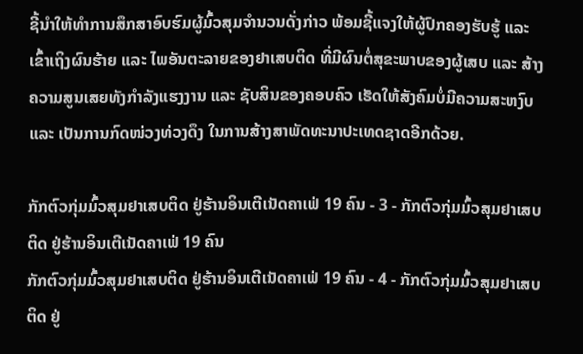ຊີ້ນຳໃຫ້ທຳການສຶກສາອົບຮົມຜູ້ມົ້ວສຸມຈຳນວນດັ່ງກ່າວ ພ້ອມຊີ້ແຈງໃຫ້ຜູ້ປົກຄອງຮັບຮູ້ ແລະ ເຂົ້າເຖິງຜົນຮ້າຍ ແລະ ໄພອັນຕະລາຍຂອງຢາເສບຕິດ ທີ່ມີຜົນຕໍ່ສຸຂະພາບຂອງຜູ້ເສບ ແລະ ສ້າງຄວາມສູນເສຍທັງກຳລັງແຮງງານ ແລະ ຊັບສິນຂອງຄອບຄົວ ເຮັດໃຫ້ສັງຄົມບໍ່ມີຄວາມສະຫງົບ ແລະ ເປັນການກົດໜ່ວງທ່ວງດຶງ ໃນການສ້າງສາພັດທະນາປະເທດຊາດອີກດ້ວຍ.

ກັກຕົວກຸ່ມມົ້ວສຸມຢາເສບຕິດ ຢູ່ຮ້ານອິນເຕີເນັດຄາເຟ່ 19 ຄົນ - 3 - ກັກຕົວກຸ່ມມົ້ວສຸມຢາເສບຕິດ ຢູ່ຮ້ານອິນເຕີເນັດຄາເຟ່ 19 ຄົນ
ກັກຕົວກຸ່ມມົ້ວສຸມຢາເສບຕິດ ຢູ່ຮ້ານອິນເຕີເນັດຄາເຟ່ 19 ຄົນ - 4 - ກັກຕົວກຸ່ມມົ້ວສຸມຢາເສບຕິດ ຢູ່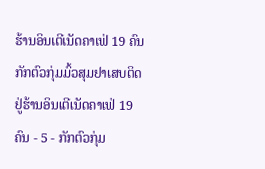ຮ້ານອິນເຕີເນັດຄາເຟ່ 19 ຄົນ
ກັກຕົວກຸ່ມມົ້ວສຸມຢາເສບຕິດ ຢູ່ຮ້ານອິນເຕີເນັດຄາເຟ່ 19 ຄົນ - 5 - ກັກຕົວກຸ່ມ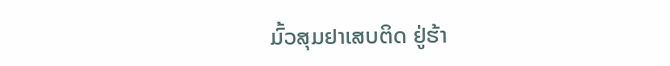ມົ້ວສຸມຢາເສບຕິດ ຢູ່ຮ້າ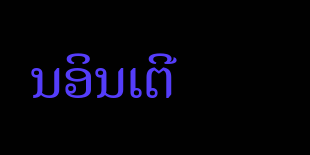ນອິນເຕີ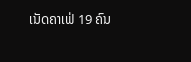ເນັດຄາເຟ່ 19 ຄົນ